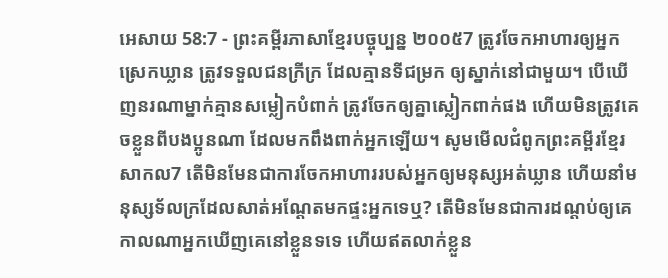អេសាយ 58:7 - ព្រះគម្ពីរភាសាខ្មែរបច្ចុប្បន្ន ២០០៥7 ត្រូវចែកអាហារឲ្យអ្នកស្រេកឃ្លាន ត្រូវទទួលជនក្រីក្រ ដែលគ្មានទីជម្រក ឲ្យស្នាក់នៅជាមួយ។ បើឃើញនរណាម្នាក់គ្មានសម្លៀកបំពាក់ ត្រូវចែកឲ្យគ្នាស្លៀកពាក់ផង ហើយមិនត្រូវគេចខ្លួនពីបងប្អូនណា ដែលមកពឹងពាក់អ្នកឡើយ។ សូមមើលជំពូកព្រះគម្ពីរខ្មែរសាកល7 តើមិនមែនជាការចែកអាហាររបស់អ្នកឲ្យមនុស្សអត់ឃ្លាន ហើយនាំមនុស្សទ័លក្រដែលសាត់អណ្ដែតមកផ្ទះអ្នកទេឬ? តើមិនមែនជាការដណ្ដប់ឲ្យគេ កាលណាអ្នកឃើញគេនៅខ្លួនទទេ ហើយឥតលាក់ខ្លួន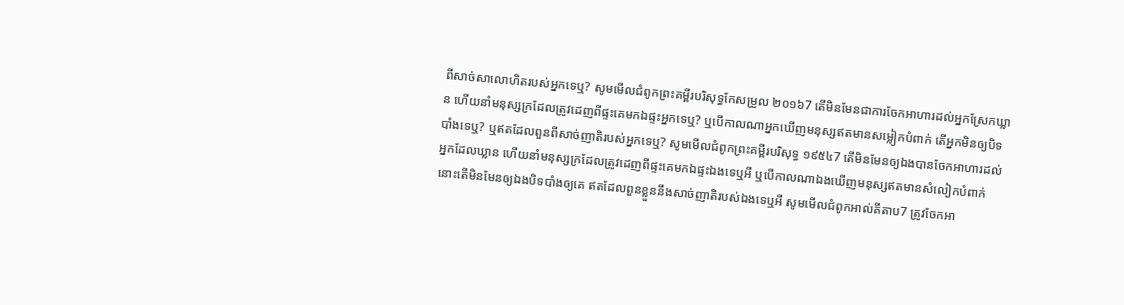ពីសាច់សាលោហិតរបស់អ្នកទេឬ? សូមមើលជំពូកព្រះគម្ពីរបរិសុទ្ធកែសម្រួល ២០១៦7 តើមិនមែនជាការចែកអាហារដល់អ្នកស្រែកឃ្លាន ហើយនាំមនុស្សក្រដែលត្រូវដេញពីផ្ទះគេមកឯផ្ទះអ្នកទេឬ? ឬបើកាលណាអ្នកឃើញមនុស្សឥតមានសម្លៀកបំពាក់ តើអ្នកមិនឲ្យបិទបាំងទេឬ? ឬឥតដែលពួនពីសាច់ញាតិរបស់អ្នកទេឬ? សូមមើលជំពូកព្រះគម្ពីរបរិសុទ្ធ ១៩៥៤7 តើមិនមែនឲ្យឯងបានចែកអាហារដល់អ្នកដែលឃ្លាន ហើយនាំមនុស្សក្រដែលត្រូវដេញពីផ្ទះគេមកឯផ្ទះឯងទេឬអី ឬបើកាលណាឯងឃើញមនុស្សឥតមានសំលៀកបំពាក់ នោះតើមិនមែនឲ្យឯងបិទបាំងឲ្យគេ ឥតដែលពួនខ្លួននឹងសាច់ញាតិរបស់ឯងទេឬអី សូមមើលជំពូកអាល់គីតាប7 ត្រូវចែកអា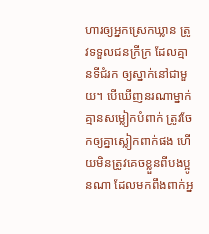ហារឲ្យអ្នកស្រេកឃ្លាន ត្រូវទទួលជនក្រីក្រ ដែលគ្មានទីជំរក ឲ្យស្នាក់នៅជាមួយ។ បើឃើញនរណាម្នាក់គ្មានសម្លៀកបំពាក់ ត្រូវចែកឲ្យគ្នាស្លៀកពាក់ផង ហើយមិនត្រូវគេចខ្លួនពីបងប្អូនណា ដែលមកពឹងពាក់អ្ន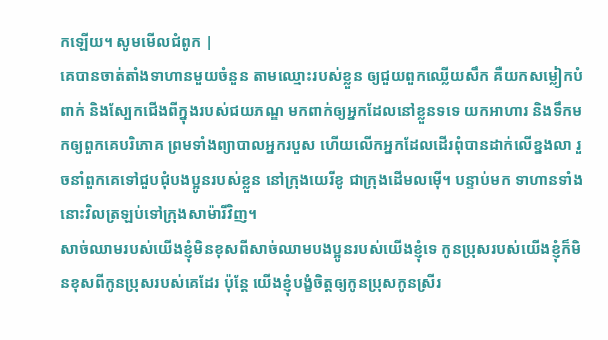កឡើយ។ សូមមើលជំពូក |
គេបានចាត់តាំងទាហានមួយចំនួន តាមឈ្មោះរបស់ខ្លួន ឲ្យជួយពួកឈ្លើយសឹក គឺយកសម្លៀកបំពាក់ និងស្បែកជើងពីក្នុងរបស់ជយភណ្ឌ មកពាក់ឲ្យអ្នកដែលនៅខ្លួនទទេ យកអាហារ និងទឹកមកឲ្យពួកគេបរិភោគ ព្រមទាំងព្យាបាលអ្នករបួស ហើយលើកអ្នកដែលដើរពុំបានដាក់លើខ្នងលា រួចនាំពួកគេទៅជួបជុំបងប្អូនរបស់ខ្លួន នៅក្រុងយេរីខូ ជាក្រុងដើមលម៉ើ។ បន្ទាប់មក ទាហានទាំងនោះវិលត្រឡប់ទៅក្រុងសាម៉ារីវិញ។
សាច់ឈាមរបស់យើងខ្ញុំមិនខុសពីសាច់ឈាមបងប្អូនរបស់យើងខ្ញុំទេ កូនប្រុសរបស់យើងខ្ញុំក៏មិនខុសពីកូនប្រុសរបស់គេដែរ ប៉ុន្តែ យើងខ្ញុំបង្ខំចិត្តឲ្យកូនប្រុសកូនស្រីរ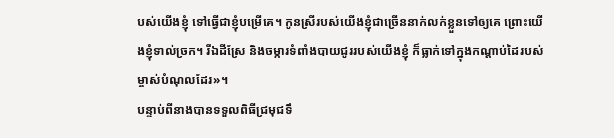បស់យើងខ្ញុំ ទៅធ្វើជាខ្ញុំបម្រើគេ។ កូនស្រីរបស់យើងខ្ញុំជាច្រើននាក់លក់ខ្លួនទៅឲ្យគេ ព្រោះយើងខ្ញុំទាល់ច្រក។ រីឯដីស្រែ និងចម្ការទំពាំងបាយជូររបស់យើងខ្ញុំ ក៏ធ្លាក់ទៅក្នុងកណ្ដាប់ដៃរបស់ម្ចាស់បំណុលដែរ»។
បន្ទាប់ពីនាងបានទទួលពិធីជ្រមុជទឹ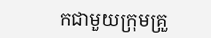កជាមួយក្រុមគ្រួ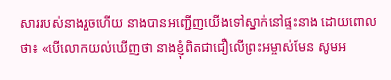សាររបស់នាងរួចហើយ នាងបានអញ្ជើញយើងទៅស្នាក់នៅផ្ទះនាង ដោយពោលថា៖ «បើលោកយល់ឃើញថា នាងខ្ញុំពិតជាជឿលើព្រះអម្ចាស់មែន សូមអ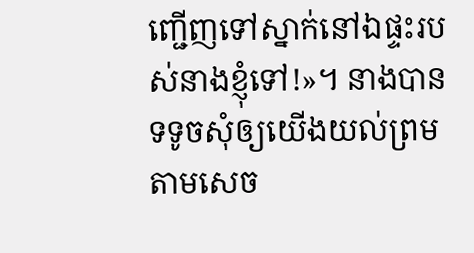ញ្ជើញទៅស្នាក់នៅឯផ្ទះរបស់នាងខ្ញុំទៅ!»។ នាងបានទទូចសុំឲ្យយើងយល់ព្រម តាមសេច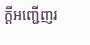ក្ដីអញ្ជើញរ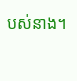បស់នាង។